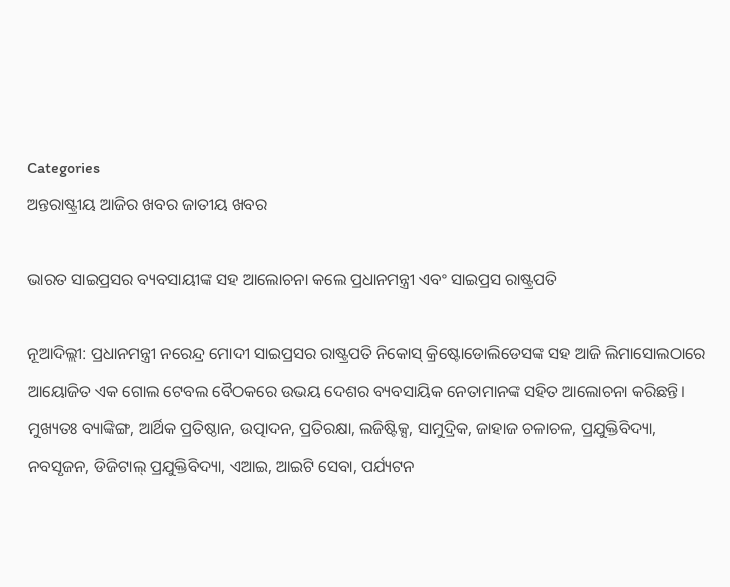Categories
ଅନ୍ତରାଷ୍ଟ୍ରୀୟ ଆଜିର ଖବର ଜାତୀୟ ଖବର

ଭାରତ ସାଇପ୍ରସର ବ୍ୟବସାୟୀଙ୍କ ସହ ଆଲୋଚନା କଲେ ପ୍ରଧାନମନ୍ତ୍ରୀ ଏବଂ ସାଇପ୍ରସ ରାଷ୍ଟ୍ରପତି

ନୂଆଦିଲ୍ଲୀ: ପ୍ରଧାନମନ୍ତ୍ରୀ ନରେନ୍ଦ୍ର ମୋଦୀ ସାଇପ୍ରସର ରାଷ୍ଟ୍ରପତି ନିକୋସ୍ କ୍ରିଷ୍ଟୋଡୋଲିଡେସଙ୍କ ସହ ଆଜି ଲିମାସୋଲଠାରେ ଆୟୋଜିତ ଏକ ଗୋଲ ଟେବଲ ବୈଠକରେ ଉଭୟ ଦେଶର ବ୍ୟବସାୟିକ ନେତାମାନଙ୍କ ସହିତ ଆଲୋଚନା କରିଛନ୍ତି। ମୁଖ୍ୟତଃ ବ୍ୟାଙ୍କିଙ୍ଗ, ଆର୍ଥିକ ପ୍ରତିଷ୍ଠାନ, ଉତ୍ପାଦନ, ପ୍ରତିରକ୍ଷା, ଲଜିଷ୍ଟିକ୍ସ, ସାମୁଦ୍ରିକ, ଜାହାଜ ଚଳାଚଳ, ପ୍ରଯୁକ୍ତିବିଦ୍ୟା, ନବସୃଜନ, ଡିଜିଟାଲ୍ ପ୍ରଯୁକ୍ତିବିଦ୍ୟା, ଏଆଇ, ଆଇଟି ସେବା, ପର୍ଯ୍ୟଟନ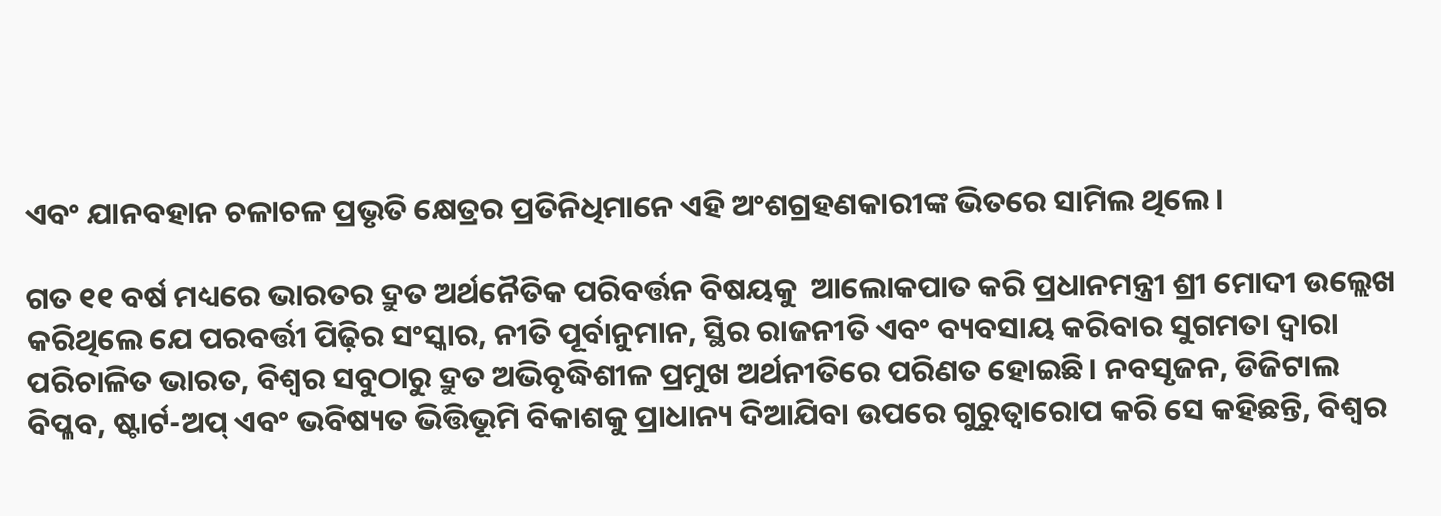ଏବଂ ଯାନବହାନ ଚଳାଚଳ ପ୍ରଭୃତି କ୍ଷେତ୍ରର ପ୍ରତିନିଧିମାନେ ଏହି ଅଂଶଗ୍ରହଣକାରୀଙ୍କ ଭିତରେ ସାମିଲ ଥିଲେ।

ଗତ ୧୧ ବର୍ଷ ମଧ୍ୟରେ ଭାରତର ଦ୍ରୁତ ଅର୍ଥନୈତିକ ପରିବର୍ତ୍ତନ ବିଷୟକୁ  ଆଲୋକପାତ କରି ପ୍ରଧାନମନ୍ତ୍ରୀ ଶ୍ରୀ ମୋଦୀ ଉଲ୍ଲେଖ କରିଥିଲେ ଯେ ପରବର୍ତ୍ତୀ ପିଢ଼ିର ସଂସ୍କାର, ନୀତି ପୂର୍ବାନୁମାନ, ସ୍ଥିର ରାଜନୀତି ଏବଂ ବ୍ୟବସାୟ କରିବାର ସୁଗମତା ଦ୍ୱାରା ପରିଚାଳିତ ଭାରତ, ବିଶ୍ୱର ସବୁଠାରୁ ଦ୍ରୁତ ଅଭିବୃଦ୍ଧିଶୀଳ ପ୍ରମୁଖ ଅର୍ଥନୀତିରେ ପରିଣତ ହୋଇଛି। ନବସୃଜନ, ଡିଜିଟାଲ ବିପ୍ଳବ, ଷ୍ଟାର୍ଟ-ଅପ୍ ଏବଂ ଭବିଷ୍ୟତ ଭିତ୍ତିଭୂମି ବିକାଶକୁ ପ୍ରାଧାନ୍ୟ ଦିଆଯିବା ଉପରେ ଗୁରୁତ୍ୱାରୋପ କରି ସେ କହିଛନ୍ତି, ବିଶ୍ୱର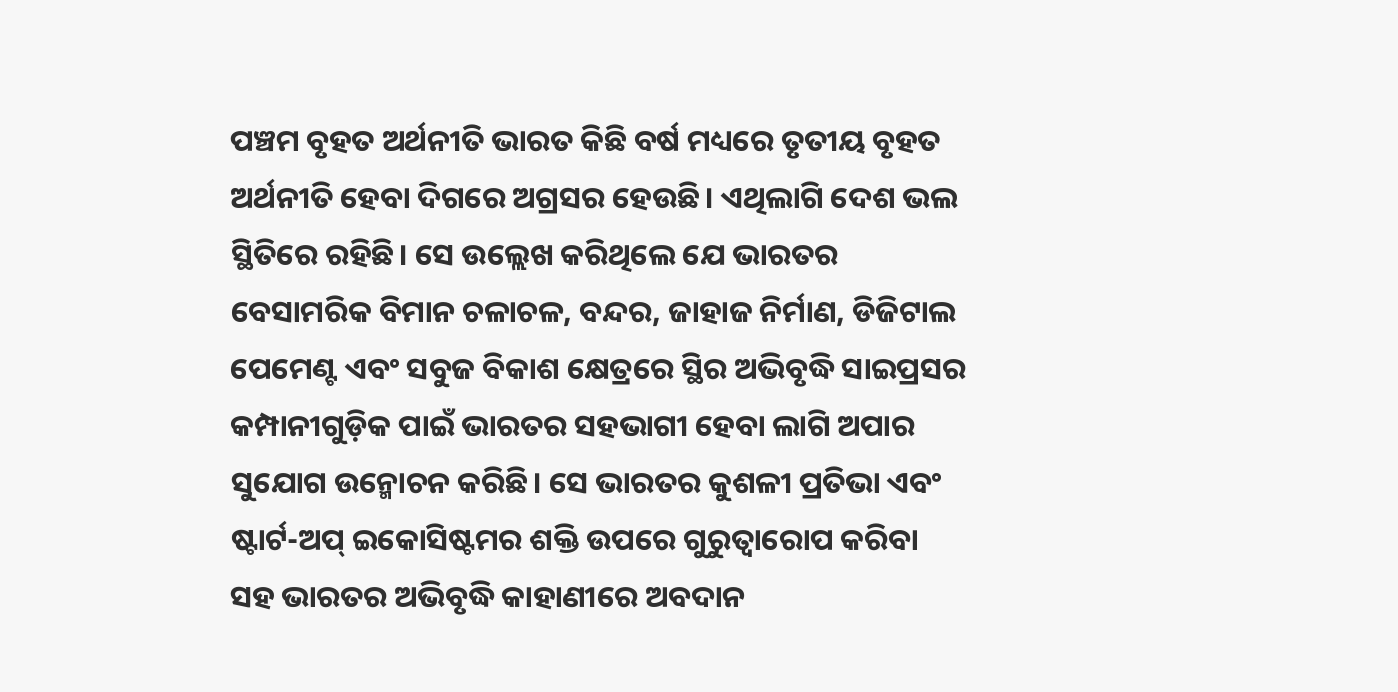ପଞ୍ଚମ ବୃହତ ଅର୍ଥନୀତି ଭାରତ କିଛି ବର୍ଷ ମଧ୍ୟରେ ତୃତୀୟ ବୃହତ ଅର୍ଥନୀତି ହେବା ଦିଗରେ ଅଗ୍ରସର ହେଉଛି। ଏଥିଲାଗି ଦେଶ ଭଲ ସ୍ଥିତିରେ ରହିଛି। ସେ ଉଲ୍ଲେଖ କରିଥିଲେ ଯେ ଭାରତର ବେସାମରିକ ବିମାନ ଚଳାଚଳ, ବନ୍ଦର, ଜାହାଜ ନିର୍ମାଣ, ଡିଜିଟାଲ ପେମେଣ୍ଟ ଏବଂ ସବୁଜ ବିକାଶ କ୍ଷେତ୍ରରେ ସ୍ଥିର ଅଭିବୃଦ୍ଧି ସାଇପ୍ରସର କମ୍ପାନୀଗୁଡ଼ିକ ପାଇଁ ଭାରତର ସହଭାଗୀ ହେବା ଲାଗି ଅପାର ସୁଯୋଗ ଉନ୍ମୋଚନ କରିଛି। ସେ ଭାରତର କୁଶଳୀ ପ୍ରତିଭା ଏବଂ ଷ୍ଟାର୍ଟ-ଅପ୍ ଇକୋସିଷ୍ଟମର ଶକ୍ତି ଉପରେ ଗୁରୁତ୍ୱାରୋପ କରିବା ସହ ଭାରତର ଅଭିବୃଦ୍ଧି କାହାଣୀରେ ଅବଦାନ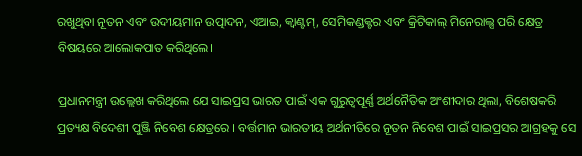ରଖୁଥିବା ନୂତନ ଏବଂ ଉଦୀୟମାନ ଉତ୍ପାଦନ, ଏଆଇ, କ୍ୱାଣ୍ଟମ୍, ସେମିକଣ୍ଡକ୍ଟର ଏବଂ କ୍ରିଟିକାଲ୍ ମିନେରାଲ୍ସ ପରି କ୍ଷେତ୍ର ବିଷୟରେ ଆଲୋକପାତ କରିଥିଲେ।

ପ୍ରଧାନମନ୍ତ୍ରୀ ଉଲ୍ଲେଖ କରିଥିଲେ ଯେ ସାଇପ୍ରସ ଭାରତ ପାଇଁ ଏକ ଗୁରୁତ୍ୱପୂର୍ଣ୍ଣ ଅର୍ଥନୈତିକ ଅଂଶୀଦାର ଥିଲା, ବିଶେଷକରି ପ୍ରତ୍ୟକ୍ଷ ବିଦେଶୀ ପୁଞ୍ଜି ନିବେଶ କ୍ଷେତ୍ରରେ । ବର୍ତ୍ତମାନ ଭାରତୀୟ ଅର୍ଥନୀତିରେ ନୂତନ ନିବେଶ ପାଇଁ ସାଇପ୍ରସର ଆଗ୍ରହକୁ ସେ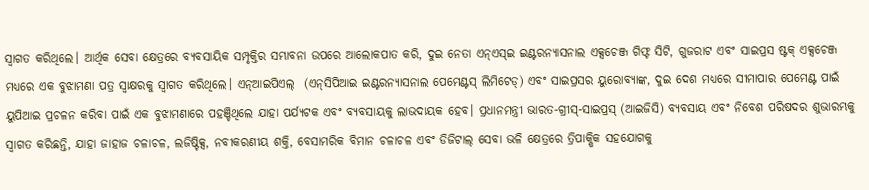ସ୍ୱାଗତ କରିଥିଲେ। ଆର୍ଥିକ ସେବା କ୍ଷେତ୍ରରେ ବ୍ୟବସାୟିକ ସମ୍ପୃକ୍ତିର ସମ୍ଭାବନା ଉପରେ ଆଲୋକପାତ କରି, ଦୁଇ ନେତା ଏନ୍‍ଏସ୍‍ଇ ଇଣ୍ଟରନ୍ୟାସନାଲ ଏକ୍ସଚେଞ୍ଜ ଗିଫ୍ଟ ସିଟି, ଗୁଜରାଟ ଏବଂ ସାଇପ୍ରସ ଷ୍ଟକ୍ ଏକ୍ସଚେଞ୍ଜ ମଧ୍ୟରେ ଏକ ବୁଝାମଣା ପତ୍ର ସ୍ୱାକ୍ଷରକୁ ସ୍ୱାଗତ କରିଥିଲେ। ଏନ୍‍ଆଇପିଏଲ୍‍  (ଏନ୍‍ସିପିଆଇ ଇଣ୍ଟରନ୍ୟାସନାଲ ପେମେଣ୍ଟସ୍ ଲିମିଟେଡ୍) ଏବଂ ସାଇପ୍ରସର ୟୁରୋବ୍ୟାଙ୍କ, ଦୁଇ ଦେଶ ମଧ୍ୟରେ ସୀମାପାର ପେମେଣ୍ଟ ପାଇଁ ୟୁପିଆଇ ପ୍ରଚଳନ କରିବା ପାଇଁ ଏକ ବୁଝାମଣାରେ ପହଞ୍ଚିଥିଲେ ଯାହା ପର୍ଯ୍ୟଟକ ଏବଂ ବ୍ୟବସାୟକୁ ଲାଭଦାୟକ ହେବ। ପ୍ରଧାନମନ୍ତ୍ରୀ ଭାରତ-ଗ୍ରୀସ୍-ସାଇପ୍ରସ୍ (ଆଇଜିସି) ବ୍ୟବସାୟ ଏବଂ ନିବେଶ ପରିଷଦର ଶୁଭାରମ୍ଭକୁ ସ୍ୱାଗତ କରିଛନ୍ତି, ଯାହା ଜାହାଜ ଚଳାଚଳ, ଲଜିଷ୍ଟିକ୍ସ, ନବୀକରଣୀୟ ଶକ୍ତି, ବେସାମରିକ ବିମାନ ଚଳାଚଳ ଏବଂ ଡିଜିଟାଲ୍ ସେବା ଭଳି କ୍ଷେତ୍ରରେ ତ୍ରିପାକ୍ଷିକ ସହଯୋଗକୁ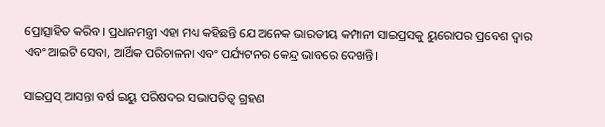ପ୍ରୋତ୍ସାହିତ କରିବ। ପ୍ରଧାନମନ୍ତ୍ରୀ ଏହା ମଧ୍ୟ କହିଛନ୍ତି ଯେ ଅନେକ ଭାରତୀୟ କମ୍ପାନୀ ସାଇପ୍ରସକୁ ୟୁରୋପର ପ୍ରବେଶ ଦ୍ୱାର ଏବଂ ଆଇଟି ସେବା, ଆର୍ଥିକ ପରିଚାଳନା ଏବଂ ପର୍ଯ୍ୟଟନର କେନ୍ଦ୍ର ଭାବରେ ଦେଖନ୍ତି।

ସାଇପ୍ରସ୍ ଆସନ୍ତା ବର୍ଷ ଇୟୁ ପରିଷଦର ସଭାପତିତ୍ୱ ଗ୍ରହଣ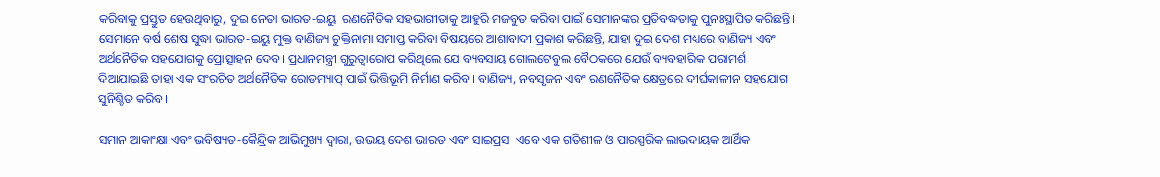କରିବାକୁ ପ୍ରସ୍ତୁତ ହେଉଥିବାରୁ, ଦୁଇ ନେତା ଭାରତ-ଇୟୁ  ରଣନୈତିକ ସହଭାଗୀତାକୁ ଆହୁରି ମଜବୁତ କରିବା ପାଇଁ ସେମାନଙ୍କର ପ୍ରତିବଦ୍ଧତାକୁ ପୁନଃସ୍ଥାପିତ କରିଛନ୍ତି। ସେମାନେ ବର୍ଷ ଶେଷ ସୁଦ୍ଧା ଭାରତ-ଇୟୁ ମୁକ୍ତ ବାଣିଜ୍ୟ ଚୁକ୍ତିନାମା ସମାପ୍ତ କରିବା ବିଷୟରେ ଆଶାବାଦୀ ପ୍ରକାଶ କରିଛନ୍ତି, ଯାହା ଦୁଇ ଦେଶ ମଧ୍ୟରେ ବାଣିଜ୍ୟ ଏବଂ ଅର୍ଥନୈତିକ ସହଯୋଗକୁ ପ୍ରୋତ୍ସାହନ ଦେବ। ପ୍ରଧାନମନ୍ତ୍ରୀ ଗୁରୁତ୍ୱାରୋପ କରିଥିଲେ ଯେ ବ୍ୟବସାୟ ଗୋଲଟେବୁଲ ବୈଠକରେ ଯେଉଁ ବ୍ୟବହାରିକ ପରାମର୍ଶ ଦିଆଯାଇଛି ତାହା ଏକ ସଂରଚିତ ଅର୍ଥନୈତିକ ରୋଡମ୍ୟାପ୍ ପାଇଁ ଭିତ୍ତିଭୂମି ନିର୍ମାଣ କରିବ। ବାଣିଜ୍ୟ, ନବସୃଜନ ଏବଂ ରଣନୈତିକ କ୍ଷେତ୍ରରେ ଦୀର୍ଘକାଳୀନ ସହଯୋଗ ସୁନିଶ୍ଚିତ କରିବ।

ସମାନ ଆକାଂକ୍ଷା ଏବଂ ଭବିଷ୍ୟତ-କୈନ୍ଦ୍ରିକ ଆଭିମୁଖ୍ୟ ଦ୍ୱାରା, ଉଭୟ ଦେଶ ଭାରତ ଏବଂ ସାଇପ୍ରସ  ଏବେ ଏକ ଗତିଶୀଳ ଓ ପାରସ୍ପରିକ ଲାଭଦାୟକ ଆର୍ଥିକ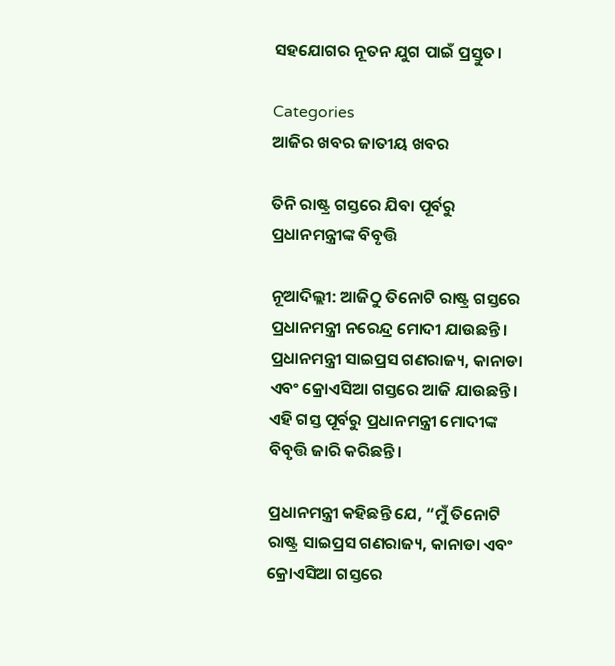ସହଯୋଗର ନୂତନ ଯୁଗ ପାଇଁ ପ୍ରସ୍ତୁତ।

Categories
ଆଜିର ଖବର ଜାତୀୟ ଖବର

ତିନି ରାଷ୍ଟ୍ର ଗସ୍ତରେ ଯିବା ପୂର୍ବରୁ ପ୍ରଧାନମନ୍ତ୍ରୀଙ୍କ ବିବୃତ୍ତି

ନୂଆଦିଲ୍ଲୀ: ଆଜିଠୁ ତିନୋଟି ରାଷ୍ଟ୍ର ଗସ୍ତରେ ପ୍ରଧାନମନ୍ତ୍ରୀ ନରେନ୍ଦ୍ର ମୋଦୀ ଯାଉଛନ୍ତି। ପ୍ରଧାନମନ୍ତ୍ରୀ ସାଇପ୍ରସ ଗଣରାଜ୍ୟ, କାନାଡା ଏବଂ କ୍ରୋଏସିଆ ଗସ୍ତରେ ଆଜି ଯାଉଛନ୍ତି। ଏହି ଗସ୍ତ ପୂର୍ବରୁ ପ୍ରଧାନମନ୍ତ୍ରୀ ମୋଦୀଙ୍କ ବିବୃତ୍ତି ଜାରି କରିଛନ୍ତି।

ପ୍ରଧାନମନ୍ତ୍ରୀ କହିଛନ୍ତି ଯେ, “ମୁଁ ତିନୋଟି ରାଷ୍ଟ୍ର ସାଇପ୍ରସ ଗଣରାଜ୍ୟ, କାନାଡା ଏବଂ କ୍ରୋଏସିଆ ଗସ୍ତରେ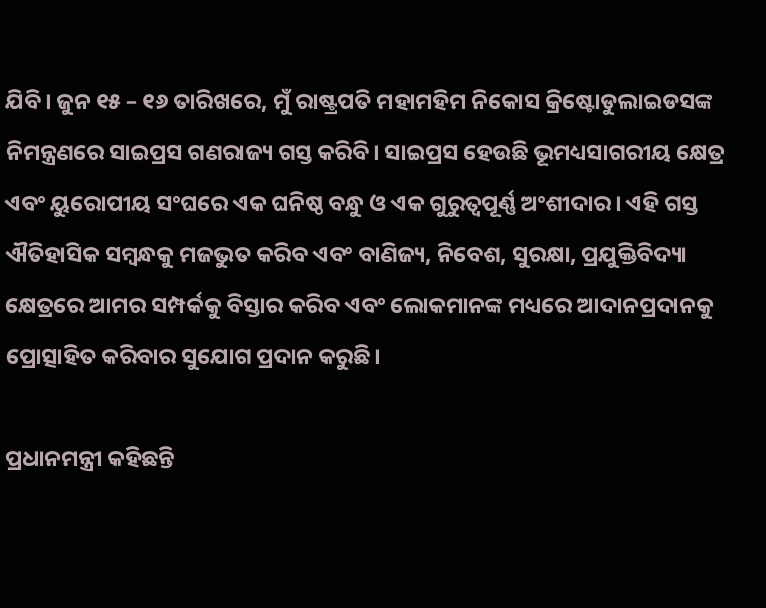ଯିବି। ଜୁନ ୧୫ – ୧୬ ତାରିଖରେ, ମୁଁ ରାଷ୍ଟ୍ରପତି ମହାମହିମ ନିକୋସ କ୍ରିଷ୍ଟୋଡୁଲାଇଡସଙ୍କ ନିମନ୍ତ୍ରଣରେ ସାଇପ୍ରସ ଗଣରାଜ୍ୟ ଗସ୍ତ କରିବି। ସାଇପ୍ରସ ହେଉଛି ଭୂମଧ୍ୟସାଗରୀୟ କ୍ଷେତ୍ର ଏବଂ ୟୁରୋପୀୟ ସଂଘରେ ଏକ ଘନିଷ୍ଠ ବନ୍ଧୁ ଓ ଏକ ଗୁରୁତ୍ୱପୂର୍ଣ୍ଣ ଅଂଶୀଦାର। ଏହି ଗସ୍ତ ଐତିହାସିକ ସମ୍ଵନ୍ଧକୁ ମଜଭୁତ କରିବ ଏବଂ ବାଣିଜ୍ୟ, ନିବେଶ, ସୁରକ୍ଷା, ପ୍ରଯୁକ୍ତିବିଦ୍ୟା କ୍ଷେତ୍ରରେ ଆମର ସମ୍ପର୍କକୁ ବିସ୍ତାର କରିବ ଏବଂ ଲୋକମାନଙ୍କ ମଧ୍ୟରେ ଆଦାନପ୍ରଦାନକୁ ପ୍ରୋତ୍ସାହିତ କରିବାର ସୁଯୋଗ ପ୍ରଦାନ କରୁଛି।

ପ୍ରଧାନମନ୍ତ୍ରୀ କହିଛନ୍ତି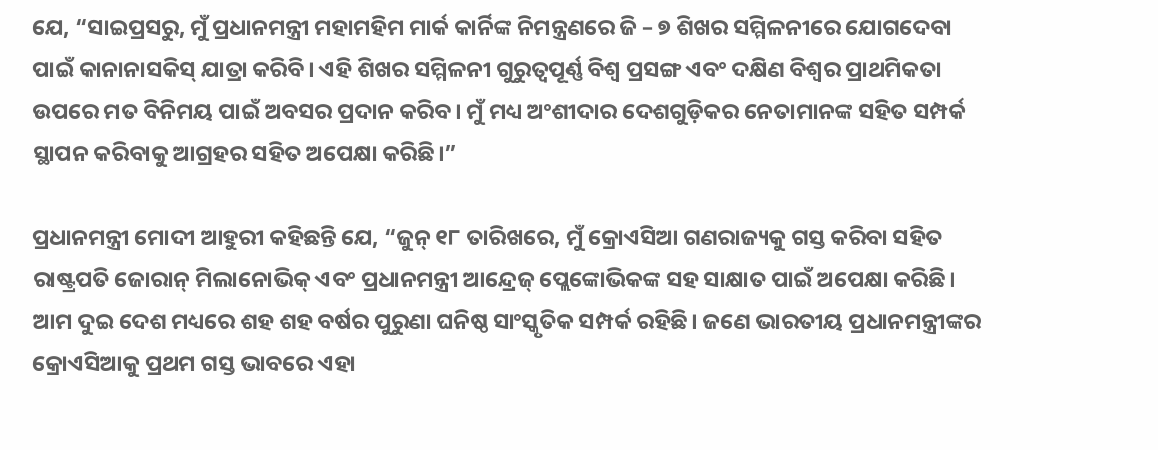ଯେ, “ସାଇପ୍ରସରୁ, ମୁଁ ପ୍ରଧାନମନ୍ତ୍ରୀ ମହାମହିମ ମାର୍କ କାର୍ନିଙ୍କ ନିମନ୍ତ୍ରଣରେ ଜି – ୭ ଶିଖର ସମ୍ମିଳନୀରେ ଯୋଗଦେବା ପାଇଁ କାନାନାସକିସ୍ ଯାତ୍ରା କରିବି। ଏହି ଶିଖର ସମ୍ମିଳନୀ ଗୁରୁତ୍ୱପୂର୍ଣ୍ଣ ବିଶ୍ୱ ପ୍ରସଙ୍ଗ ଏବଂ ଦକ୍ଷିଣ ବିଶ୍ୱର ପ୍ରାଥମିକତା ଉପରେ ମତ ବିନିମୟ ପାଇଁ ଅବସର ପ୍ରଦାନ କରିବ। ମୁଁ ମଧ୍ୟ ଅଂଶୀଦାର ଦେଶଗୁଡ଼ିକର ନେତାମାନଙ୍କ ସହିତ ସମ୍ପର୍କ ସ୍ଥାପନ କରିବାକୁ ଆଗ୍ରହର ସହିତ ଅପେକ୍ଷା କରିଛି।”

ପ୍ରଧାନମନ୍ତ୍ରୀ ମୋଦୀ ଆହୁରୀ କହିଛନ୍ତି ଯେ, “ଜୁନ୍ ୧୮ ତାରିଖରେ, ମୁଁ କ୍ରୋଏସିଆ ଗଣରାଜ୍ୟକୁ ଗସ୍ତ କରିବା ସହିତ ରାଷ୍ଟ୍ରପତି ଜୋରାନ୍ ମିଲାନୋଭିକ୍ ଏବଂ ପ୍ରଧାନମନ୍ତ୍ରୀ ଆନ୍ଦ୍ରେଜ୍ ପ୍ଲେଙ୍କୋଭିକଙ୍କ ସହ ସାକ୍ଷାତ ପାଇଁ ଅପେକ୍ଷା କରିଛି। ଆମ ଦୁଇ ଦେଶ ମଧ୍ୟରେ ଶହ ଶହ ବର୍ଷର ପୁରୁଣା ଘନିଷ୍ଠ ସାଂସ୍କୃତିକ ସମ୍ପର୍କ ରହିଛି। ଜଣେ ଭାରତୀୟ ପ୍ରଧାନମନ୍ତ୍ରୀଙ୍କର କ୍ରୋଏସିଆକୁ ପ୍ରଥମ ଗସ୍ତ ଭାବରେ ଏହା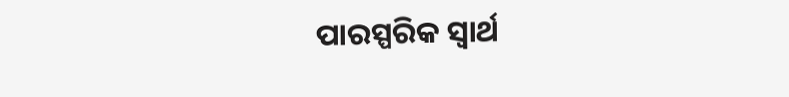ପାରସ୍ପରିକ ସ୍ୱାର୍ଥ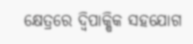କ୍ଷେତ୍ରରେ ଦ୍ୱିପାକ୍ଷିକ ସହଯୋଗ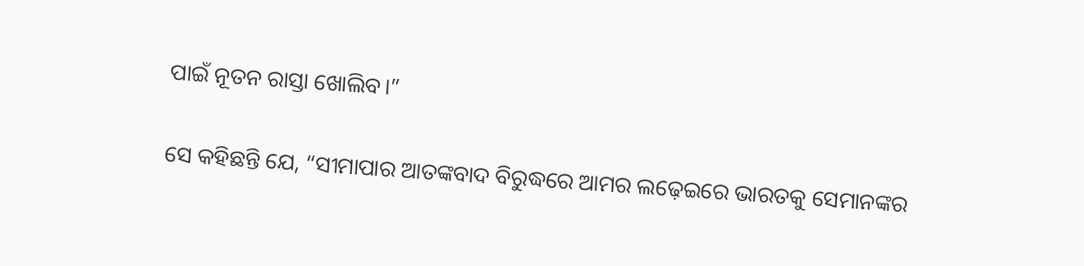ପାଇଁ ନୂତନ ରାସ୍ତା ଖୋଲିବ।”

ସେ କହିଛନ୍ତି ଯେ, “ସୀମାପାର ଆତଙ୍କବାଦ ବିରୁଦ୍ଧରେ ଆମର ଲଢ଼େଇରେ ଭାରତକୁ ସେମାନଙ୍କର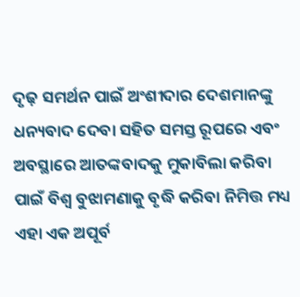ଦୃଢ଼ ସମର୍ଥନ ପାଇଁ ଅଂଶୀଦାର ଦେଶମାନଙ୍କୁ ଧନ୍ୟବାଦ ଦେବା ସହିତ ସମସ୍ତ ରୂପରେ ଏବଂ ଅବସ୍ଥାରେ ଆତଙ୍କବାଦକୁ ମୁକାବିଲା କରିବା ପାଇଁ ବିଶ୍ୱ ବୁଝାମଣାକୁ ବୃଦ୍ଧି କରିବା ନିମିତ୍ତ ମଧ୍ୟ ଏହା ଏକ ଅପୂର୍ବ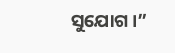ସୁଯୋଗ।”